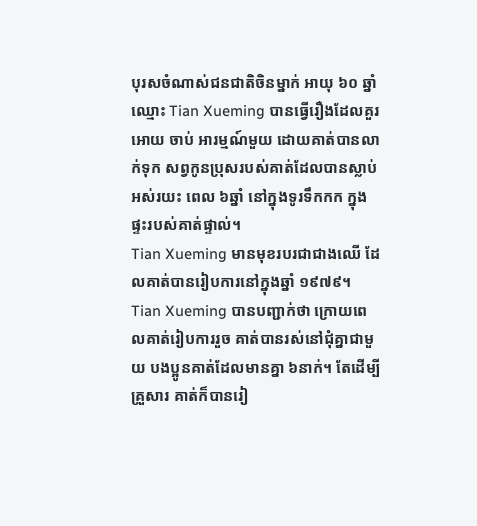បុរសចំណាស់ជនជាតិចិនម្នាក់ អាយុ ៦០ ឆ្នាំ ឈ្មោះ Tian Xueming បានធ្វើរឿងដែលគួរ អោយ ចាប់ អារម្មណ៍មួយ ដោយគាត់បានលាក់ទុក សព្វកូនប្រុសរបស់គាត់ដែលបានស្លាប់ អស់រយះ ពេល ៦ឆ្នាំ នៅក្នុងទូរទឹកកក ក្នុងផ្ទះរបស់គាត់ផ្ទាល់។
Tian Xueming មានមុខរបរជាជាងឈើ ដែលគាត់បានរៀបការនៅក្នុងឆ្នាំ ១៩៧៩។ Tian Xueming បានបញ្ជាក់ថា ក្រោយពេលគាត់រៀបការរួច គាត់បានរស់នៅជុំគ្នាជាមួយ បងប្អូនគាត់ដែលមានគ្នា ៦នាក់។ តែដើម្បីគ្រួសារ គាត់ក៏បានរៀ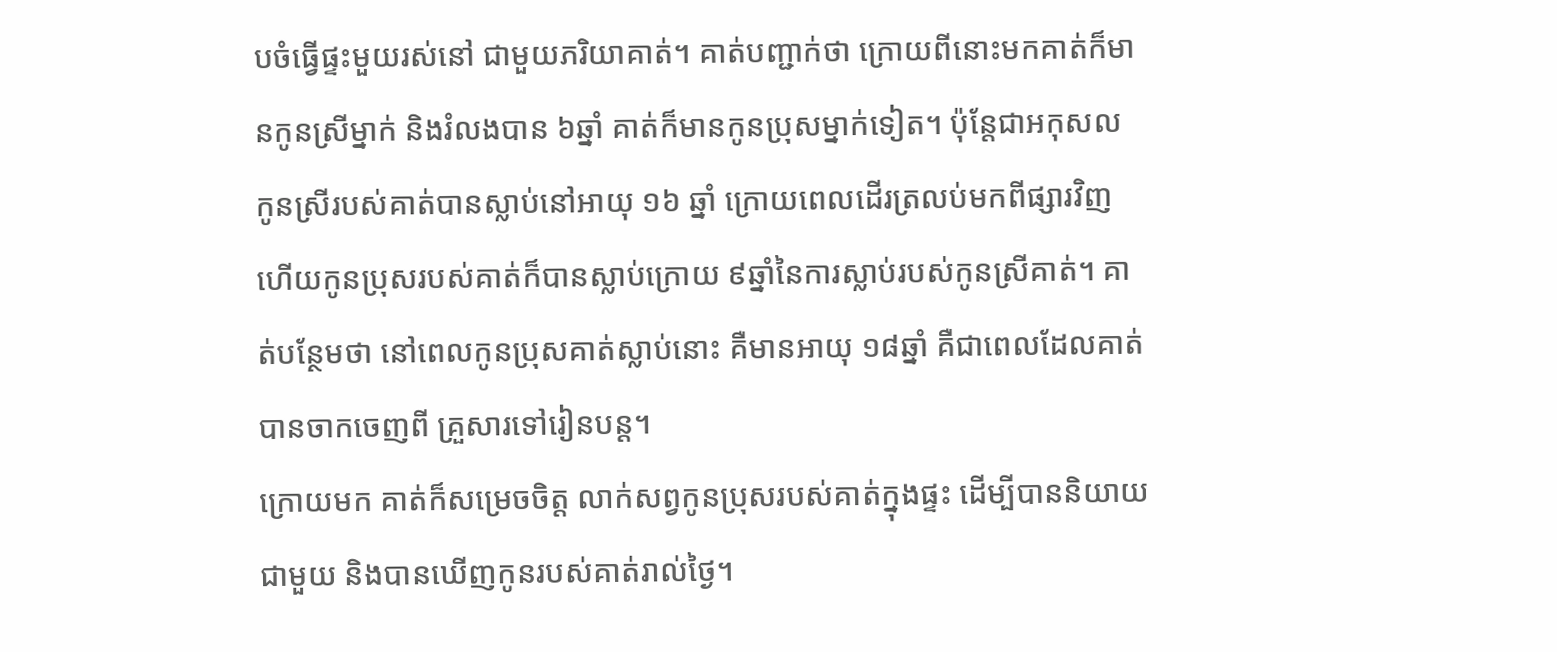បចំធ្វើផ្ទះមួយរស់នៅ ជាមួយភរិយាគាត់។ គាត់បញ្ជាក់ថា ក្រោយពីនោះមកគាត់ក៏មានកូនស្រីម្នាក់ និងរំលងបាន ៦ឆ្នាំ គាត់ក៏មានកូនប្រុសម្នាក់ទៀត។ ប៉ុន្តែជាអកុសល កូនស្រីរបស់គាត់បានស្លាប់នៅអាយុ ១៦ ឆ្នាំ ក្រោយពេលដើរត្រលប់មកពីផ្សារវិញ ហើយកូនប្រុសរបស់គាត់ក៏បានស្លាប់ក្រោយ ៩ឆ្នាំនៃការស្លាប់របស់កូនស្រីគាត់។ គាត់បន្ថែមថា នៅពេលកូនប្រុសគាត់ស្លាប់នោះ គឺមានអាយុ ១៨ឆ្នាំ គឺជាពេលដែលគាត់បានចាកចេញពី គ្រួសារទៅរៀនបន្ត។
ក្រោយមក គាត់ក៏សម្រេចចិត្ត លាក់សព្វកូនប្រុសរបស់គាត់ក្នុងផ្ទះ ដើម្បីបាននិយាយជាមួយ និងបានឃើញកូនរបស់គាត់រាល់ថ្ងៃ។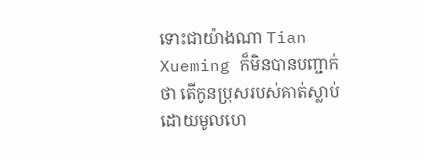ទោះជាយ៉ាងណា Tian Xueming ក៏មិនបានបញ្ជាក់ថា តើកូនប្រុសរបស់គាត់ស្លាប់ដោយមូលហេ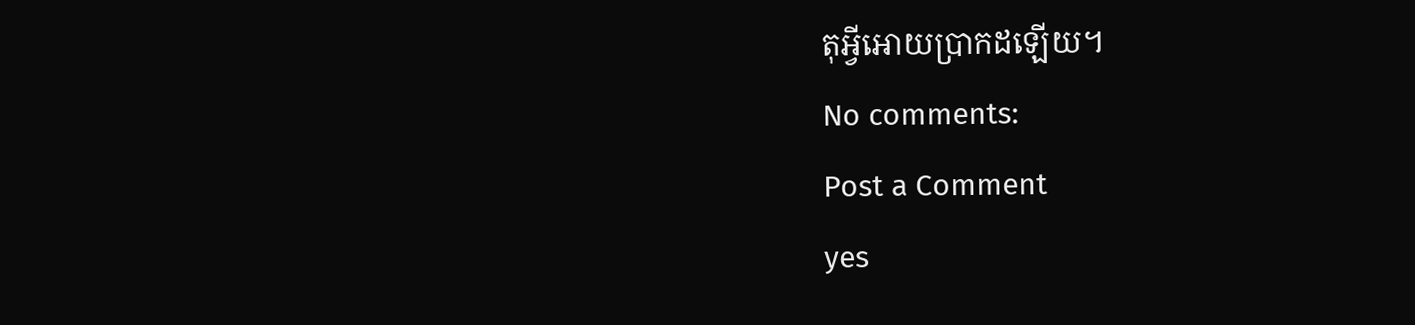តុអ្វីអោយប្រាកដឡើយ។
No comments:
Post a Comment
yes